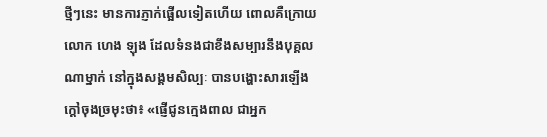ថ្មីៗនេះ មានការភ្ញាក់ផ្អើលទៀតហើយ ពោលគឺក្រោយលោក ហេង ឡុង ដែលទំនងជាខឹងសម្បារនឹងបុគ្គលណាម្នាក់ នៅក្នុងសង្គមសិល្បៈ បានបង្ហោះសារឡើងក្តៅចុងច្រមុះថា៖ «ផ្ញើជូនក្មេងពាល ជាអ្នក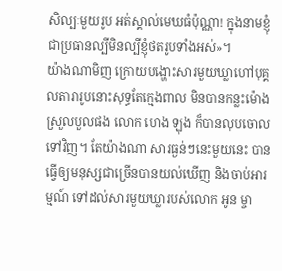សិល្បៈមួយរូប អត់ស្គាល់មេឃធំប៉ុណ្ណា! ក្នុងនាមខ្ញុំជាប្រធានល្បីមិនល្បីខ្ញុំថតរូបទាំងអស់»។
យ៉ាងណាមិញ ក្រោយបង្ហោះសារមួយឃ្លាហៅបុគ្គលតារារូបនោះសុទ្ធតែក្មេងពាល មិនបានកន្លះម៉ោងស្រួលបួលផង លោក ហេង ឡុង ក៏បានលុបចោលទៅវិញ។ តែយ៉ាងណា សារធ្ងន់ៗនេះមួយនេះ បានធ្វើឲ្យមនុស្សជាច្រើនបានយល់ឃើញ និងចាប់អារម្មណ៍ ទៅដល់សារមួយឃ្លារបស់លោក អូន ម្ចា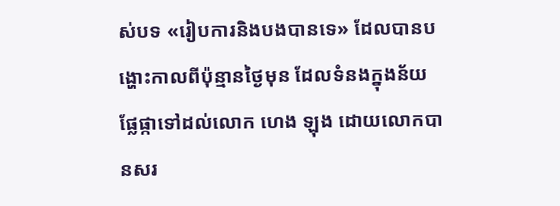ស់បទ «រៀបការនិងបងបានទេ» ដែលបានបង្ហោះកាលពីប៉ុន្មានថ្ងៃមុន ដែលទំនងក្នុងន័យផ្លែផ្កាទៅដល់លោក ហេង ឡុង ដោយលោកបានសរ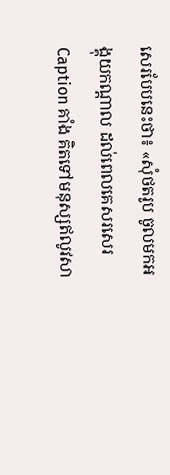សេរបែបនេះថា៖ «សុំថតរូប ចូលមកអង្គុយកណ្ដាល ដល់ពេលគេសរសេរ Caption គាំង គិតទៅមនុស្សឥលូវសា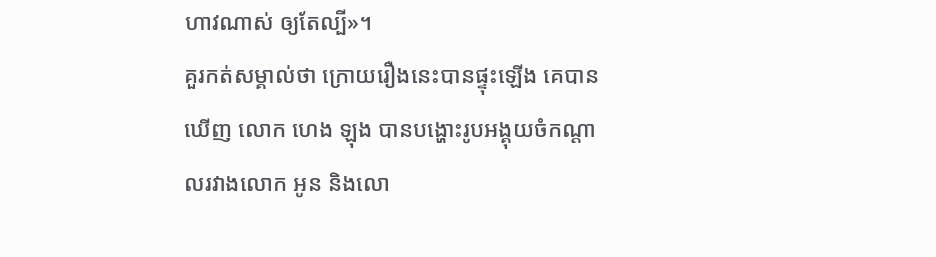ហាវណាស់ ឲ្យតែល្បី»។
គួរកត់សម្គាល់ថា ក្រោយរឿងនេះបានផ្ទុះឡើង គេបានឃើញ លោក ហេង ឡុង បានបង្ហោះរូបអង្គុយចំកណ្តាលរវាងលោក អូន និងលោ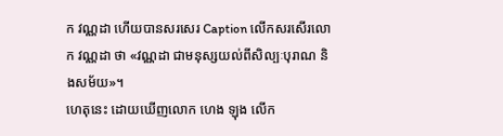ក វណ្ណដា ហើយបានសរសេរ Caption លើកសរសើរលោក វណ្ណដា ថា «វណ្ណដា ជាមនុស្សយល់ពីសិល្បៈបុរាណ និងសម័យ»។
ហេតុនេះ ដោយឃើញលោក ហេង ឡុង លើក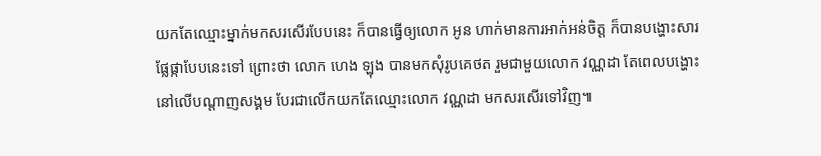យកតែឈ្មោះម្នាក់មកសរសើរបែបនេះ ក៏បានធ្វើឲ្យលោក អូន ហាក់មានការអាក់អន់ចិត្ត ក៏បានបង្ហោះសារផ្លែផ្កាបែបនេះទៅ ព្រោះថា លោក ហេង ឡុង បានមកសុំរូបគេថត រួមជាមួយលោក វណ្ណដា តែពេលបង្ហោះនៅលើបណ្តាញសង្គម បែរជាលើកយកតែឈ្មោះលោក វណ្ណដា មកសរសើរទៅវិញ៕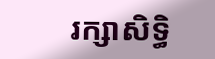រក្សាសិទ្ធិ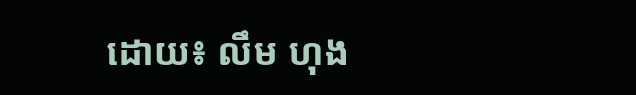ដោយ៖ លឹម ហុង